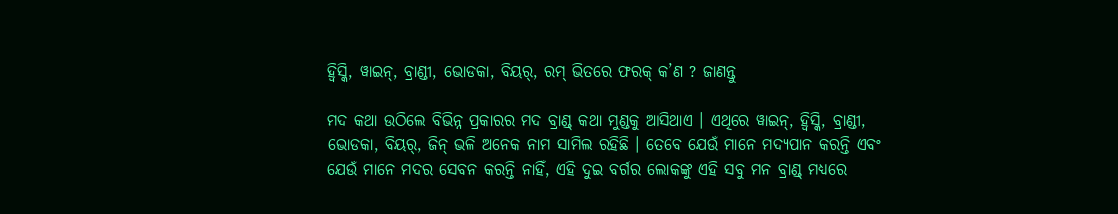ହ୍ୱିସ୍କି, ୱାଇନ୍, ବ୍ରାଣ୍ଡୀ, ଭୋଡକା, ବିୟର୍, ରମ୍ ଭିତରେ ଫରକ୍ କ’ଣ ? ଜାଣନ୍ତୁ

ମଦ କଥା ଉଠିଲେ ବିଭିନ୍ନ ପ୍ରକାରର ମଦ ବ୍ରାଣ୍ଡ୍ କଥା ମୁଣ୍ଡକୁ ଆସିଥାଏ । ଏଥିରେ ୱାଇନ୍, ହ୍ୱିସ୍କି, ବ୍ରାଣ୍ଡୀ, ଭୋଡକା, ବିୟର୍, ଜିନ୍ ଭଳି ଅନେକ ନାମ ସାମିଲ ରହିଛି । ତେବେ ଯେଉଁ ମାନେ ମଦ୍ୟପାନ କରନ୍ତି ଏବଂ ଯେଉଁ ମାନେ ମଦର ସେବନ କରନ୍ତି ନାହିଁ, ଏହି ଦୁଇ ବର୍ଗର ଲୋକଙ୍କୁ ଏହି ସବୁ ମନ ବ୍ରାଣ୍ଡ୍ ମଧ୍ୟରେ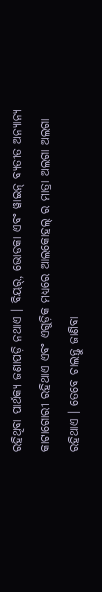ରହିଥିବା ପାର୍ଥକ୍ୟ ଜଣାପଡ଼ି ନଥାଏ । ବିୟର୍, ଭୋଡକା ଏବଂ ୱାଇନ୍ ବ୍ୟତୀତ ଅନ୍ୟାନ୍ୟ କାଟାଗୋରୀ ରହିଥାଏ ଏବଂ ଏଗୁଡ଼ିକ ମଧ୍ୟରେ ଆଲକୋହଲ୍ ର ମାତ୍ରା ଅଲଗା ଅଲଗା ରହିଥାଏ । ତେବେ ଚାଲନ୍ତୁ ଜାଣିବା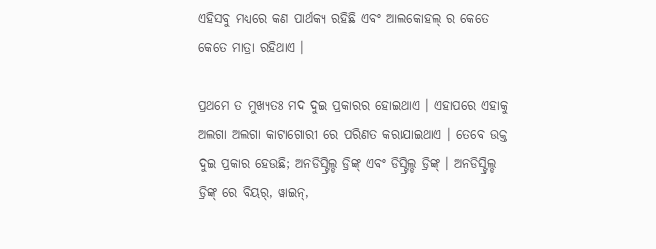ଏହିସବୁ ମଧ୍ୟରେ କଣ ପାର୍ଥକ୍ୟ ରହିଛି ଏବଂ ଆଲକୋହଲ୍ ର କେତେ କେତେ ମାତ୍ରା ରହିଥାଏ ।

ପ୍ରଥମେ ତ ମୁଖ୍ୟତଃ ମଦ ଦୁଇ ପ୍ରକାରର ହୋଇଥାଏ । ଏହାପରେ ଏହାକୁ ଅଲଗା ଅଲଗା କାଟାଗୋରୀ ରେ ପରିଣତ କରାଯାଇଥାଏ । ତେବେ ଉକ୍ତ ଦୁଇ ପ୍ରକାର ହେଉଛି; ଅନଡିସ୍ଟ୍ରିଲ୍ଡ ଡ୍ରିଙ୍କ୍ ଏବଂ ଡିସ୍ଟ୍ରିଲ୍ଡ ଡ୍ରିଙ୍କ୍ । ଅନଡିସ୍ଟ୍ରିଲ୍ଡ ଡ୍ରିଙ୍କ୍ ରେ ବିୟର୍, ୱାଇନ୍,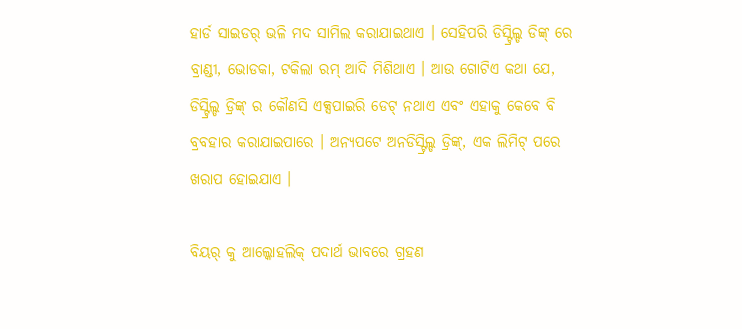ହାର୍ଡ ସାଇଡର୍ ଭଳି ମଦ ସାମିଲ କରାଯାଇଥାଏ । ସେହିପରି ଡିସ୍ଟ୍ରିଲ୍ଡ ଡିଙ୍କ୍ ରେ ବ୍ରାଣ୍ଡୀ, ଭୋଡକା, ଟକିଲା ରମ୍ ଆଦି ମିଶିଥାଏ । ଆଉ ଗୋଟିଏ କଥା ଯେ, ଡିସ୍ଟ୍ରିଲ୍ଡ ଡ୍ରିଙ୍କ୍ ର କୌଣସି ଏକ୍ସପାଇରି ଡେଟ୍ ନଥାଏ ଏବଂ ଏହାକୁ କେବେ ବି ବ୍ରବହାର କରାଯାଇପାରେ । ଅନ୍ୟପଟେ ଅନଡିସ୍ଟ୍ରିଲ୍ଡ ଡ୍ରିଙ୍କ୍, ଏକ ଲିମିଟ୍ ପରେ ଖରାପ ହୋଇଯାଏ ।

ବିୟର୍ କୁ ଆଲ୍କୋହଲିକ୍ ପଦାର୍ଥ ଭାବରେ ଗ୍ରହଣ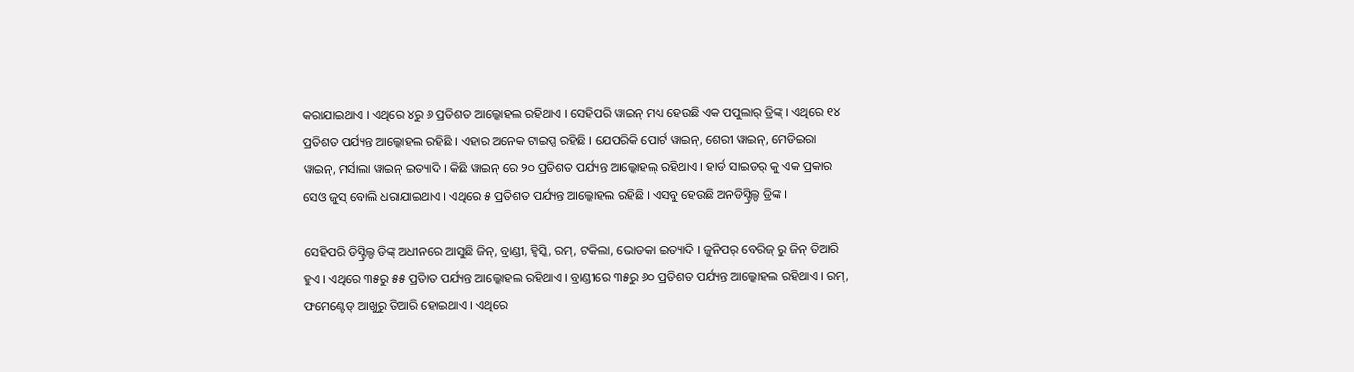କରାଯାଇଥାଏ । ଏଥିରେ ୪ରୁ ୬ ପ୍ରତିଶତ ଆଲ୍କୋହଲ ରହିଥାଏ । ସେହିପରି ୱାଇନ୍ ମଧ୍ୟ ହେଉଛି ଏକ ପପୁଲାର୍ ଡ୍ରିଙ୍କ୍ । ଏଥିରେ ୧୪ ପ୍ରତିଶତ ପର୍ଯ୍ୟନ୍ତ ଆଲ୍କୋହଲ ରହିଛି । ଏହାର ଅନେକ ଟାଇପ୍ସ ରହିଛି । ଯେପରିକି ପୋର୍ଟ ୱାଇନ୍, ଶେରୀ ୱାଇନ୍, ମେଡିଇରା ୱାଇନ୍, ମର୍ସାଲା ୱାଇନ୍ ଇତ୍ୟାଦି । କିଛି ୱାଇନ୍ ରେ ୨୦ ପ୍ରତିଶତ ପର୍ଯ୍ୟନ୍ତ ଆଲ୍କୋହଲ୍ ରହିଥାଏ । ହାର୍ଡ ସାଇଡର୍ କୁ ଏକ ପ୍ରକାର ସେଓ ଜୁସ୍ ବୋଲି ଧରାଯାଇଥାଏ । ଏଥିରେ ୫ ପ୍ରତିଶତ ପର୍ଯ୍ୟନ୍ତ ଆଲ୍କୋହଲ ରହିଛି । ଏସବୁ ହେଉଛି ଅନଡିସ୍ଟ୍ରିଲ୍ଡ ଡ୍ରିଙ୍କ ।

ସେହିପରି ଡିସ୍ଟ୍ରିଲ୍ଡ ଡିଙ୍କ୍ ଅଧୀନରେ ଆସୁଛି ଜିନ୍, ବ୍ରାଣ୍ଡୀ, ହ୍ୱିସ୍କି, ରମ୍, ଟକିଲା, ଭୋଡକା ଇତ୍ୟାଦି । ଜୁନିପର୍ ବେରିଜ୍ ରୁ ଜିନ୍ ତିଆରି ହୁଏ । ଏଥିରେ ୩୫ରୁ ୫୫ ପ୍ରତିାତ ପର୍ଯ୍ୟନ୍ତ ଆଲ୍କୋହଲ ରହିଥାଏ । ବ୍ରାଣ୍ଡୀରେ ୩୫ରୁ ୬୦ ପ୍ରତିଶତ ପର୍ଯ୍ୟନ୍ତ ଆଲ୍କୋହଲ ରହିଥାଏ । ରମ୍, ଫମେଣ୍ଟେଡ୍ ଆଖୁରୁ ତିଆରି ହୋଇଥାଏ । ଏଥିରେ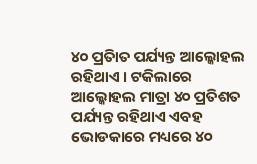୪୦ ପ୍ରତିାତ ପର୍ଯ୍ୟନ୍ତ ଆଲ୍କୋହଲ ରହିଥାଏ । ଟକିଲାରେ ଆଲ୍କୋହଲ ମାତ୍ରା ୪୦ ପ୍ରତିଶତ ପର୍ଯ୍ୟନ୍ତ ରହିଥାଏ ଏବହ ଭୋଡକାରେ ମଧ୍ୟରେ ୪୦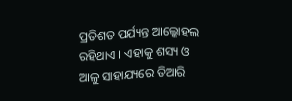ପ୍ରତିଶତ ପର୍ଯ୍ୟନ୍ତ ଆଲ୍କୋହଲ ରହିଥାଏ । ଏହାକୁ ଶସ୍ୟ ଓ ଆଳୁ ସାହାଯ୍ୟରେ ତିଆରି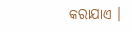କରାଯାଏ ।